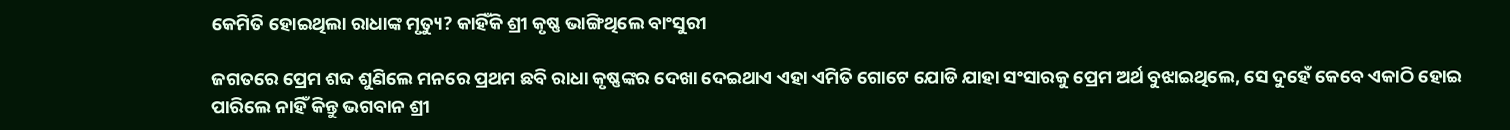କେମିତି ହୋଇଥିଲା ରାଧାଙ୍କ ମୃତ୍ୟୁ? କାହିଁକି ଶ୍ରୀ କୃଷ୍ଣ ଭାଙ୍ଗିଥିଲେ ବାଂସୁରୀ

ଜଗତରେ ପ୍ରେମ ଶବ୍ଦ ଶୁଣିଲେ ମନରେ ପ୍ରଥମ ଛବି ରାଧା କୃଷ୍ଣଙ୍କର ଦେଖା ଦେଇଥାଏ ଏହା ଏମିତି ଗୋଟେ ଯୋଡି ଯାହା ସଂସାରକୁ ପ୍ରେମ ଅର୍ଥ ବୁଝାଇଥିଲେ, ସେ ଦୁହେଁ କେବେ ଏକାଠି ହୋଇ ପାରିଲେ ନାହିଁ କିନ୍ତୁ ଭଗବାନ ଶ୍ରୀ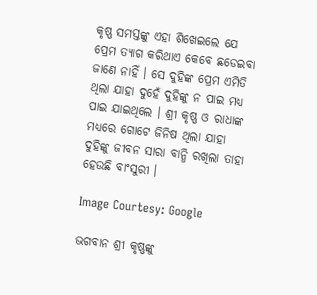କୃଷ୍ଣ ସମସ୍ତଙ୍କୁ ଏହା ଶିଖେଇଲେ ଯେ ପ୍ରେମ ତ୍ୟାଗ କରିଥାଏ କେବେ ଛଡେଇବା ଜାଣେ ନାହିଁ । ସେ ଦୁହିଙ୍କ ପ୍ରେମ ଏମିତି ଥିଲା ଯାହା ଦୁହେଁ ଦୁହିଙ୍କୁ ନ ପାଇ ମଧ୍ୟ ପାଇ ଯାଇଥିଲେ । ଶ୍ରୀ କୃଷ୍ଣ ଓ ରାଧାଙ୍କ ମଧ୍ୟରେ ଗୋଟେ ଜିନିଷ ଥିଲା ଯାହା ଦୁହିଙ୍କୁ ଜୀବନ ସାରା ବାନ୍ଧି ରଖିଲା ତାହା ହେଉଛି ବାଂସୁରୀ ।

Image Courtesy: Google

ଭଗବାନ ଶ୍ରୀ କୃଷ୍ଣଙ୍କୁ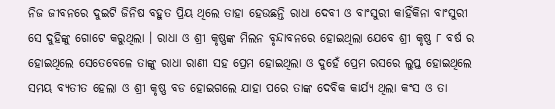ନିଜ ଜୀବନରେ ଦୁଇଟି ଜିନିଷ ବହୁତ ପ୍ରିୟ ଥିଲେ ତାହା ହେଉଛନ୍ତି ରାଧା ଦେବୀ ଓ ବାଂସୁରୀ କାହିଁକିନା ବାଂସୁରୀ ସେ ଦୁହିଙ୍କୁ ଗୋଟେ କରୁଥିଲା । ରାଧା ଓ ଶ୍ରୀ କୃଷ୍ଣଙ୍କ ମିଲନ ବୃନ୍ଦାବନରେ ହୋଇଥିଲା ଯେବେ ଶ୍ରୀ କୃଷ୍ଣ ୮ ବର୍ଷ ର ହୋଇଥିଲେ ସେତେବେଳେ ତାଙ୍କୁ ରାଧା ରାଣୀ ସହ ପ୍ରେମ ହୋଇଥିଲା ଓ ଦୁହେଁ ପ୍ରେମ ରସରେ ଲୁପ୍ତ ହୋଇଥିଲେ ସମୟ ବ୍ଯତୀତ ହେଲା ଓ ଶ୍ରୀ କୃଷ୍ଣ ବଡ ହୋଇଗଲେ ଯାହା ପରେ ତାଙ୍କ ଦେବିକ କାର୍ଯ୍ୟ ଥିଲା କଂସ ଓ ତା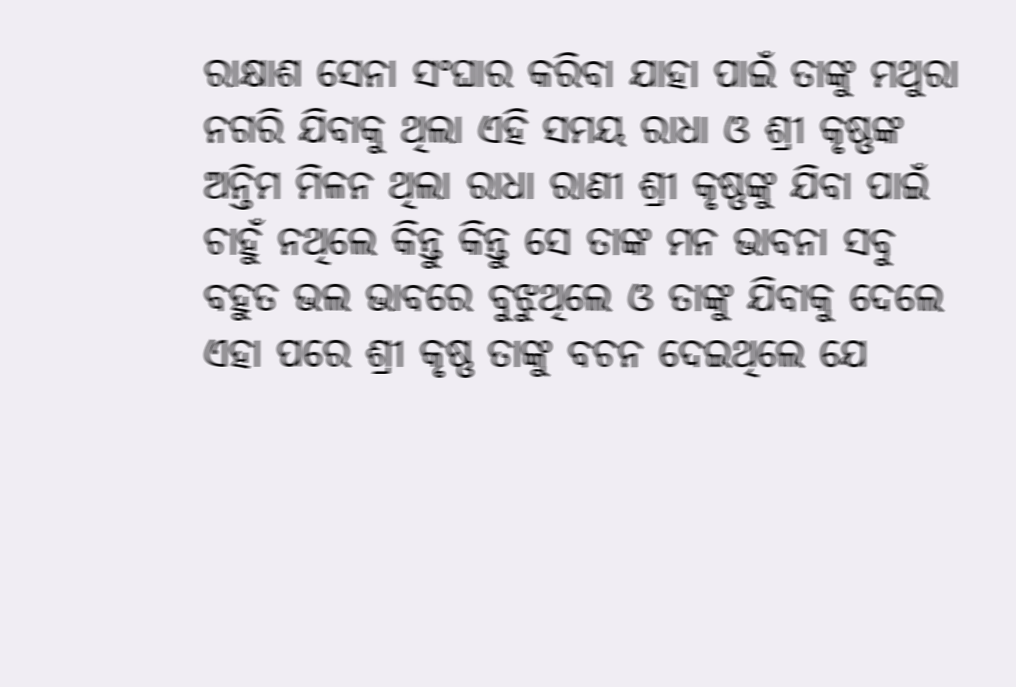ରାକ୍ଷାଶ ସେନା ସଂଘାର କରିବା ଯାହା ପାଇଁ ତାଙ୍କୁ ମଥୁରା ନଗରି ଯିବାକୁ ଥିଲା ଏହି ସମୟ ରାଧା ଓ ଶ୍ରୀ କୃଷ୍ଣଙ୍କ ଅନ୍ତିମ ମିଳନ ଥିଲା ରାଧା ରାଣୀ ଶ୍ରୀ କୃଷ୍ଣଙ୍କୁ ଯିବା ପାଇଁ ଚାହୁଁ ନଥିଲେ କିନ୍ତୁ କିନ୍ତୁ ସେ ତାଙ୍କ ମନ ଭାବନା ସବୁ ବହୁତ ଭଲ ଭାବରେ ବୁଝୁଥିଲେ ଓ ତାଙ୍କୁ ଯିବାକୁ ଦେଲେ ଏହା ପରେ ଶ୍ରୀ କୃଷ୍ଣ ତାଙ୍କୁ ବଚନ ଦେଇଥିଲେ ଯେ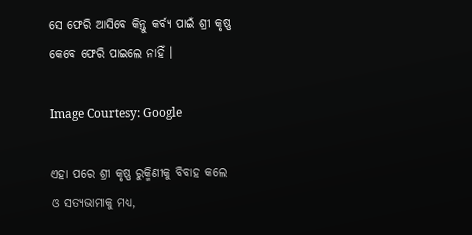ସେ ଫେରି ଆସିବେ କିନ୍ତୁ କର୍ବ୍ୟ ପାଇଁ ଶ୍ରୀ କୃଷ୍ଣ କେବେ ଫେରି ପାଇଲେ ନାହିଁ ।

Image Courtesy: Google

ଏହା ପରେ ଶ୍ରୀ କୃଷ୍ଣ ରୁକ୍ମିଣୀକୁ ବିବାହ କଲେ ଓ ସତ୍ୟଭାମାକୁ ମଧ୍ୟ,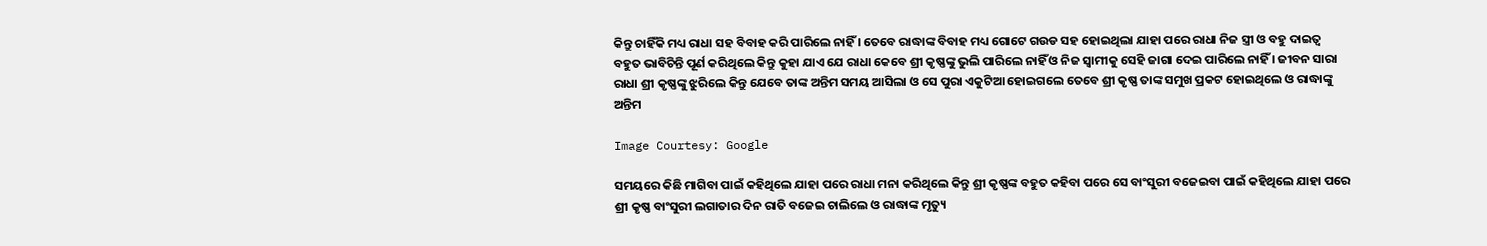କିନ୍ତୁ ଚାହିଁକି ମଧ୍ୟ ରାଧା ସହ ବିବାହ କରି ପାରିଲେ ନାହିଁ । ତେବେ ରାଦ୍ଧାଙ୍କ ବିବାହ ମଧ୍ୟ ଗୋଟେ ଗଉଡ ସହ ହୋଇଥିଲା ଯାହା ପରେ ରାଧା ନିଜ ସ୍ତ୍ରୀ ଓ ବହୁ ଦାଇତ୍ଵ ବହୁତ ଭାବିଚିନ୍ତି ପୂର୍ଣ କରିଥିଲେ କିନ୍ତୁ କୁହା ଯାଏ ଯେ ରାଧା କେବେ ଶ୍ରୀ କୃଷ୍ଣଙ୍କୁ ଭୁଲି ପାରିଲେ ନାହିଁ ଓ ନିଜ ସ୍ଵାମୀକୁ ସେହି ଜାଗା ଦେଇ ପାରିଲେ ନାହିଁ । ଜୀବନ ସାରା ରାଧା ଶ୍ରୀ କୃଷ୍ଣଙ୍କୁ ଝୁରିଲେ କିନ୍ତୁ ଯେବେ ତାଙ୍କ ଅନ୍ତିମ ସମୟ ଆସିଲା ଓ ସେ ପୁରା ଏକୁଟିଆ ହୋଇଗଲେ ତେବେ ଶ୍ରୀ କୃଷ୍ଣ ତାଙ୍କ ସମୁଖ ପ୍ରକଟ ହୋଇଥିଲେ ଓ ରାଦ୍ଧାଙ୍କୁ ଅନ୍ତିମ

Image Courtesy: Google

ସମୟରେ କିଛି ମାଗିବା ପାଇଁ କହିଥିଲେ ଯାହା ପରେ ରାଧା ମନା କରିଥିଲେ କିନ୍ତୁ ଶ୍ରୀ କୃଷ୍ଣଙ୍କ ବହୁତ କହିବା ପରେ ସେ ବାଂସୁରୀ ବଜେଇବା ପାଇଁ କହିଥିଲେ ଯାହା ପରେ ଶ୍ରୀ କୃଷ୍ଣ ବାଂସୁରୀ ଲଗାତାର ଦିନ ରାତି ବଜେଇ ଚାଲିଲେ ଓ ରାଦ୍ଧାଙ୍କ ମୃତ୍ୟୁ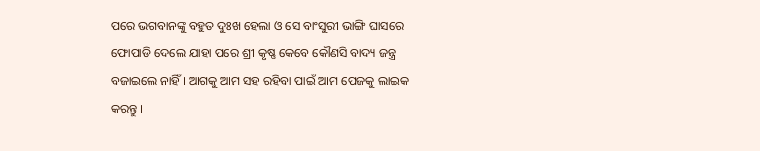ପରେ ଭଗବାନଙ୍କୁ ବହୁତ ଦୁଃଖ ହେଲା ଓ ସେ ବାଂସୁରୀ ଭାଙ୍ଗି ଘାସରେ ଫୋପାଡି ଦେଲେ ଯାହା ପରେ ଶ୍ରୀ କୃଷ୍ଣ କେବେ କୌଣସି ବାଦ୍ୟ ଜନ୍ତ୍ର ବଜାଇଲେ ନାହିଁ । ଆଗକୁ ଆମ ସହ ରହିବା ପାଇଁ ଆମ ପେଜକୁ ଲାଇକ କରନ୍ତୁ ।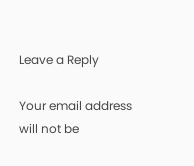Leave a Reply

Your email address will not be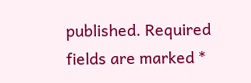published. Required fields are marked *